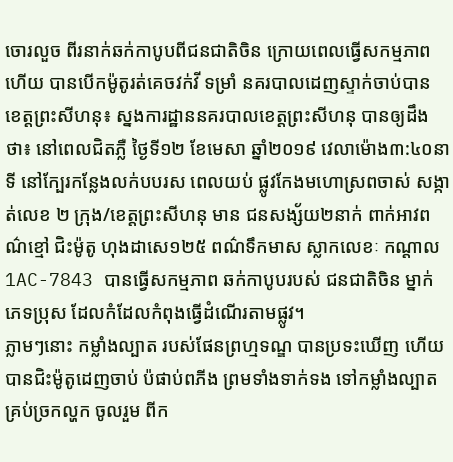ចោរលួច ពីរនាក់ឆក់កាបូបពីជនជាតិចិន ក្រោយពេលធ្វើសកម្មភាពហើយ បានបើកម៉ូតូរត់គេចវក់វី ទម្រាំ នគរបាលដេញស្ទាក់ចាប់បាន
ខេត្តព្រះសីហនុ៖ ស្នងការដ្ឋាននគរបាលខេត្តព្រះសីហនុ បានឲ្យដឹងថា៖ នៅពេលជិតភ្លឺ ថ្ងៃទី១២ ខែមេសា ឆ្នាំ២០១៩ វេលាម៉ោង៣:៤០នាទី នៅក្បែរកន្លែងលក់បបរស ពេលយប់ ផ្លូវកែងមហោស្រពចាស់ សង្កាត់លេខ ២ ក្រុង/ខេត្តព្រះសីហនុ មាន ជនសង្ស័យ២នាក់ ពាក់អាវពណ៌ខ្មៅ ជិះម៉ូតូ ហុងដាសេ១២៥ ពណ៌ទឹកមាស ស្លាកលេខៈ កណ្តាល 1AC-7843 បានធ្វើសកម្មភាព ឆក់កាបូបរបស់ ជនជាតិចិន ម្នាក់ ភេទប្រុស ដែលកំដែលកំពុងធ្វើដំណើរតាមផ្លូវ។
ភ្លាមៗនោះ កម្លាំងល្បាត របស់ផែនព្រហ្មទណ្ឌ បានប្រទះឃើញ ហើយបានជិះម៉ូតូដេញចាប់ ប៉ផាប់ពភីង ព្រមទាំងទាក់ទង ទៅកម្លាំងល្បាតគ្រប់ច្រកល្ហក ចូលរួម ពីក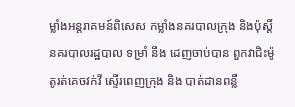ម្លាំងអន្តរាគមន៍ពិសេស កម្លាំងនគរបាលក្រុង និងប៉ុស្តិ៍នគរបាលរដ្ឋបាល ទម្រាំ នឹង ដេញចាប់បាន ពួកវាជិះម៉ូតូរត់គេចវក់វី ស្ទើរពេញក្រុង និង បាត់ដានពន្លឺ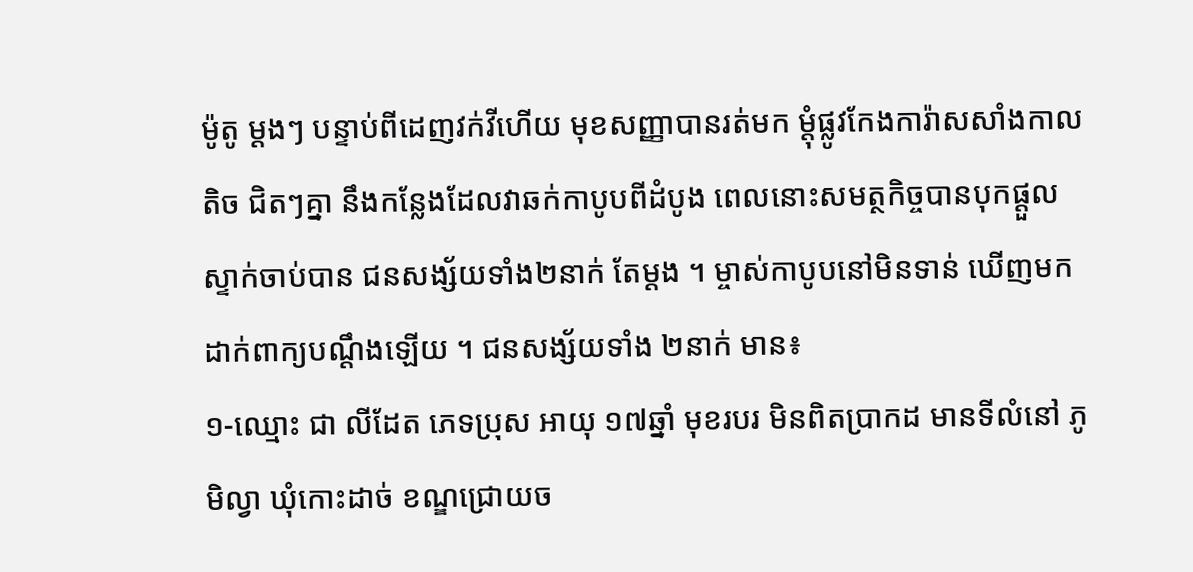ម៉ូតូ ម្តងៗ បន្ទាប់ពីដេញវក់វីហើយ មុខសញ្ញាបានរត់មក ម្តុំផ្លូវកែងការ៉ាសសាំងកាលតិច ជិតៗគ្នា នឹងកន្លែងដែលវាឆក់កាបូបពីដំបូង ពេលនោះសមត្ថកិច្ចបានបុកផ្តួល ស្ទាក់ចាប់បាន ជនសង្ស័យទាំង២នាក់ តែម្តង ។ ម្ចាស់កាបូបនៅមិនទាន់ ឃើញមកដាក់ពាក្យបណ្តឹងឡើយ ។ ជនសង្ស័យទាំង ២នាក់ មាន៖
១-ឈ្មោះ ជា លីដែត ភេទប្រុស អាយុ ១៧ឆ្នាំ មុខរបរ មិនពិតប្រាកដ មានទីលំនៅ ភូមិល្វា ឃុំកោះដាច់ ខណ្ឌជ្រោយច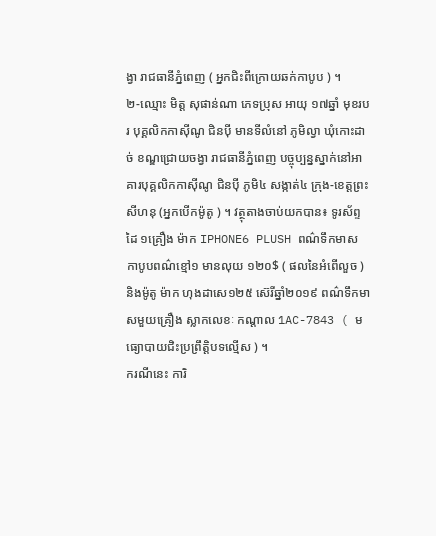ង្វា រាជធានីភ្នំពេញ ( អ្នកជិះពីក្រោយឆក់កាបូប ) ។
២-ឈ្មោះ មិត្ត សុផាន់ណា ភេទប្រុស អាយុ ១៧ឆ្នាំ មុខរបរ បុគ្គលិកកាស៊ីណូ ជិនប៉ី មានទីលំនៅ ភូមិល្វា ឃុំកោះដាច់ ខណ្ឌជ្រោយចង្វា រាជធានីភ្នំពេញ បច្ចុប្បន្នស្នាក់នៅអាគារបុគ្គលិកកាស៊ីណូ ជិនប៉ី ភូមិ៤ សង្កាត់៤ ក្រុង-ខេត្តព្រះសីហនុ (អ្នកបើកម៉ូតូ ) ។ វត្ថុតាងចាប់យកបាន៖ ទូរស័ព្ទដៃ ១គ្រឿង ម៉ាក IPHONE6 PLUSH ពណ៌ទឹកមាស កាបូបពណ៌ខ្មៅ១ មានលុយ ១២០$ ( ផលនៃអំពើលួច ) និងម៉ូតូ ម៉ាក ហុងដាសេ១២៥ ស៊េរីឆ្នាំ២០១៩ ពណ៌ទឹកមាសមួយគ្រឿង ស្លាកលេខៈ កណ្តាល 1AC-7843 ( មធ្យោបាយជិះប្រព្រឹត្តិបទល្មើស ) ។
ករណីនេះ ការិ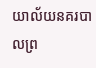យាល័យនគរបាលព្រ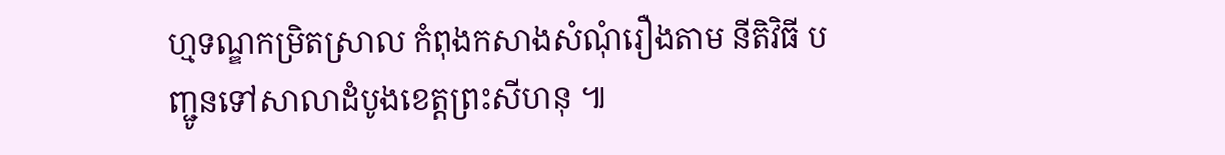ហ្មទណ្ឌកម្រិតស្រាល កំពុងកសាងសំណុំរឿងតាម នីតិវិធី បញ្ជូនទៅសាលាដំបូងខេត្តព្រះសីហនុ ៕